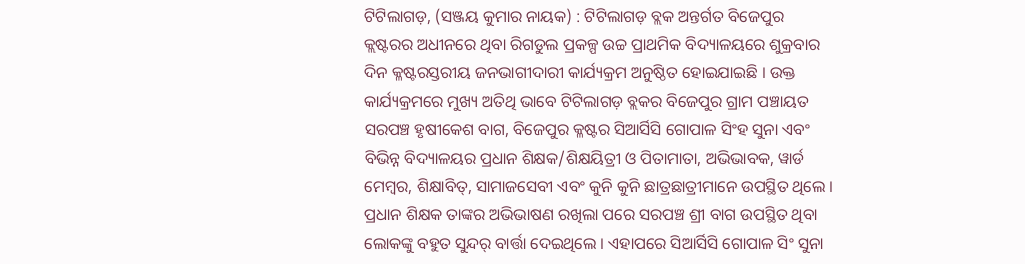ଟିଟିଲାଗଡ଼, (ସଞ୍ଜୟ କୁମାର ନାୟକ) : ଟିଟିଲାଗଡ଼ ବ୍ଲକ ଅନ୍ତର୍ଗତ ବିଜେପୁର କ୍ଲଷ୍ଟରର ଅଧୀନରେ ଥିବା ରିଗଡୁଲ ପ୍ରକଳ୍ପ ଉଚ୍ଚ ପ୍ରାଥମିକ ବିଦ୍ୟାଳୟରେ ଶୁକ୍ରବାର ଦିନ କ୍ଳଷ୍ଟରସ୍ତରୀୟ ଜନଭାଗୀଦାରୀ କାର୍ଯ୍ୟକ୍ରମ ଅନୁଷ୍ଠିତ ହୋଇଯାଇଛି । ଉକ୍ତ କାର୍ଯ୍ୟକ୍ରମରେ ମୁଖ୍ୟ ଅତିଥି ଭାବେ ଟିଟିଲାଗଡ଼ ବ୍ଲକର ବିଜେପୁର ଗ୍ରାମ ପଞ୍ଚାୟତ ସରପଞ୍ଚ ହୃଷୀକେଶ ବାଗ, ବିଜେପୁର କ୍ଳଷ୍ଟର ସିଆର୍ସିସି ଗୋପାଳ ସିଂହ ସୁନା ଏବଂ ବିଭିନ୍ନ ବିଦ୍ୟାଳୟର ପ୍ରଧାନ ଶିକ୍ଷକ/ଶିକ୍ଷୟିତ୍ରୀ ଓ ପିତାମାତା, ଅଭିଭାବକ, ୱାର୍ଡ ମେମ୍ବର, ଶିକ୍ଷାବିତ୍, ସାମାଜସେବୀ ଏବଂ କୁନି କୁନି ଛାତ୍ରଛାତ୍ରୀମାନେ ଉପସ୍ଥିତ ଥିଲେ । ପ୍ରଧାନ ଶିକ୍ଷକ ତାଙ୍କର ଅଭିଭାଷଣ ରଖିଲା ପରେ ସରପଞ୍ଚ ଶ୍ରୀ ବାଗ ଉପସ୍ଥିତ ଥିବା ଲୋକଙ୍କୁ ବହୁତ ସୁନ୍ଦର୍ ବାର୍ତ୍ତା ଦେଇଥିଲେ । ଏହାପରେ ସିଆର୍ସିସି ଗୋପାଳ ସିଂ ସୁନା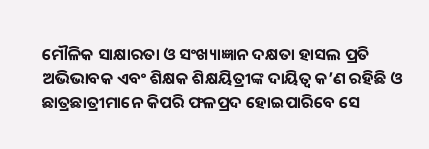ମୌଳିକ ସାକ୍ଷାରତା ଓ ସଂଖ୍ୟାଜ୍ଞାନ ଦକ୍ଷତା ହାସଲ ପ୍ରତି ଅଭିଭାବକ ଏବଂ ଶିକ୍ଷକ ଶିକ୍ଷୟିତ୍ରୀଙ୍କ ଦାୟିତ୍ଵ କ’ଣ ରହିଛି ଓ ଛାତ୍ରଛାତ୍ରୀମାନେ କିପରି ଫଳପ୍ରଦ ହୋଇପାରିବେ ସେ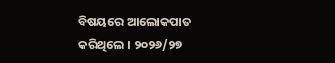ବିଷୟରେ ଆଲୋକପାତ କରିଥିଲେ । ୨୦୨୬/୨୭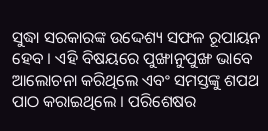ସୁଦ୍ଧା ସରକାରଙ୍କ ଉଦ୍ଦେଶ୍ୟ ସଫଳ ରୂପାୟନ ହେବ । ଏହି ବିଷୟରେ ପୁଙ୍ଖାନୁପୁଙ୍ଖ ଭାବେ ଆଲୋଚନା କରିଥିଲେ ଏବଂ ସମସ୍ତଙ୍କୁ ଶପଥ ପାଠ କରାଇଥିଲେ । ପରିଶେଷର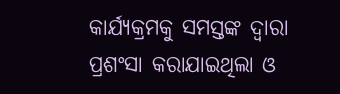କାର୍ଯ୍ୟକ୍ରମକୁ ସମସ୍ତଙ୍କ ଦ୍ଵାରା ପ୍ରଶଂସା କରାଯାଇଥିଲା ଓ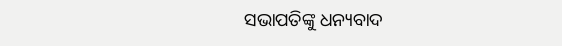ସଭାପତିଙ୍କୁ ଧନ୍ୟବାଦ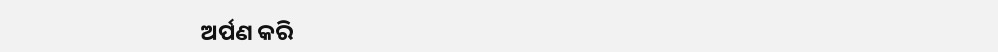ଅର୍ପଣ କରି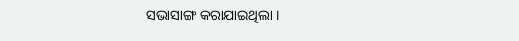ସଭାସାଙ୍ଗ କରାଯାଇଥିଲା ।